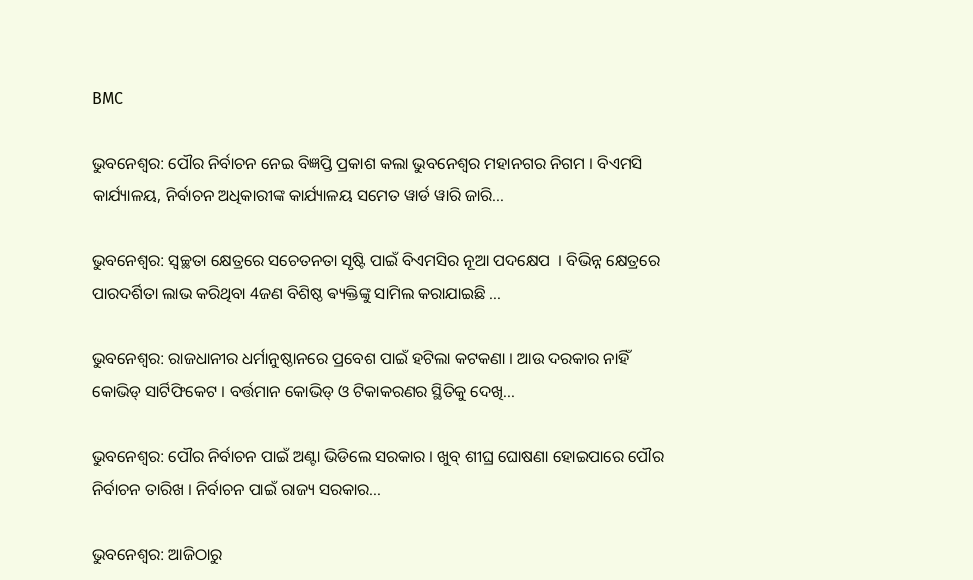BMC

ଭୁବନେଶ୍ୱର: ପୌର ନିର୍ବାଚନ ନେଇ ବିଜ୍ଞପ୍ତି ପ୍ରକାଶ କଲା ଭୁବନେଶ୍ୱର ମହାନଗର ନିଗମ । ବିଏମସି କାର୍ଯ୍ୟାଳୟ, ନିର୍ବାଚନ ଅଧିକାରୀଙ୍କ କାର୍ଯ୍ୟାଳୟ ସମେତ ୱାର୍ଡ ୱାରି ଜାରି...

ଭୁବନେଶ୍ୱର: ସ୍ୱଚ୍ଛତା କ୍ଷେତ୍ରରେ ସଚେତନତା ସୃଷ୍ଟି ପାଇଁ ବିଏମସିର ନୂଆ ପଦକ୍ଷେପ  । ବିଭିନ୍ନ କ୍ଷେତ୍ରରେ ପାରଦର୍ଶିତା ଲାଭ କରିଥିବା 4ଜଣ ବିଶିଷ୍ଠ ଵ୍ୟକ୍ତିଙ୍କୁ ସାମିଲ କରାଯାଇଛି ...

ଭୁବନେଶ୍ୱର: ରାଜଧାନୀର ଧର୍ମାନୁଷ୍ଠାନରେ ପ୍ରବେଶ ପାଇଁ ହଟିଲା କଟକଣା । ଆଉ ଦରକାର ନାହିଁ କୋଭିଡ୍ ସାର୍ଟିଫିକେଟ । ବର୍ତ୍ତମାନ କୋଭିଡ୍ ଓ ଟିକାକରଣର ସ୍ଥିତିକୁ ଦେଖି...

ଭୁବନେଶ୍ୱର: ପୌର ନିର୍ବାଚନ ପାଇଁ ଅଣ୍ଟା ଭିଡିଲେ ସରକାର । ଖୁବ୍ ଶୀଘ୍ର ଘୋଷଣା ହୋଇପାରେ ପୌର ନିର୍ବାଚନ ତାରିଖ । ନିର୍ବାଚନ ପାଇଁ ରାଜ୍ୟ ସରକାର...

ଭୁବନେଶ୍ୱର: ଆଜିଠାରୁ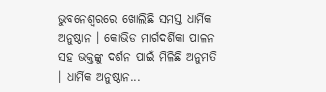ଭୁବନେଶ୍ୱରରେ ଖୋଲିଛି ସମସ୍ତ ଧାର୍ମିକ ଅନୁଷ୍ଠାନ । କୋଭିଡ ମାର୍ଗଦର୍ଶିକା ପାଳନ ସହ ଭକ୍ତଙ୍କୁ ଦର୍ଶନ ପାଇଁ ମିଳିଛି ଅନୁମତି । ଧାର୍ମିକ ଅନୁଷ୍ଠାନ...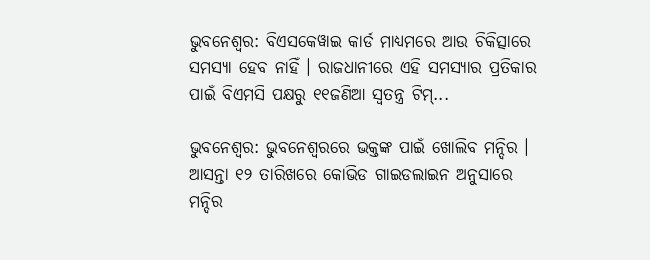ଭୁବନେଶ୍ୱର: ବିଏସକେୱାଇ କାର୍ଡ ମାଧ୍ୟମରେ ଆଉ ଚିକିତ୍ସାରେ ସମସ୍ୟା ହେବ ନାହିଁ । ରାଜଧାନୀରେ ଏହି ସମସ୍ୟାର ପ୍ରତିକାର ପାଇଁ ବିଏମସି ପକ୍ଷରୁ ୧୧ଜଣିଆ ସ୍ୱତନ୍ତ୍ର ଟିମ୍...

ଭୁବନେଶ୍ୱର: ଭୁବନେଶ୍ୱରରେ ଭକ୍ତଙ୍କ ପାଇଁ ଖୋଲିବ ମନ୍ଦିର । ଆସନ୍ତା ୧୨ ତାରିଖରେ କୋଭିଡ ଗାଇଡଲାଇନ ଅନୁସାରେ ମନ୍ଦିର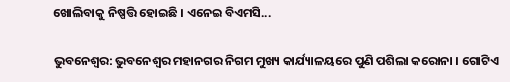ଖୋଲିବାକୁ ନିଷ୍ପତ୍ତି ହୋଇଛି । ଏନେଇ ବିଏମସି...

ଭୁବନେଶ୍ୱର: ଭୁବନେଶ୍ୱର ମହାନଗର ନିଗମ ମୁଖ୍ୟ କାର୍ଯ୍ୟାଳୟରେ ପୁଣି ପଶିଲା କରୋନା । ଗୋଟିଏ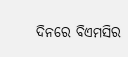ଦିନରେ ବିଏମସିର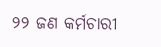୨୨ ଜଣ କର୍ମଚାରୀ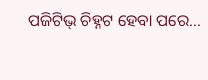ପଜିଟିଭ୍ ଚିହ୍ନଟ ହେବା ପରେ...